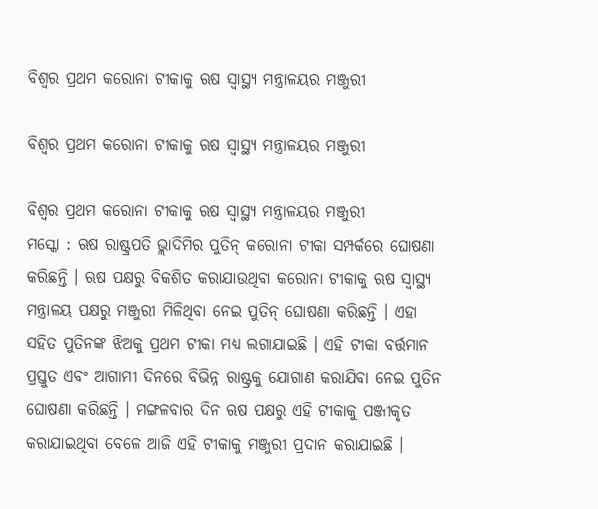ବିଶ୍ୱର ପ୍ରଥମ କରୋନା ଟୀକାକୁ ଋଷ ସ୍ୱାସ୍ଥ୍ୟ ମନ୍ତ୍ରାଳୟର ମଞ୍ଜୁରୀ

ବିଶ୍ୱର ପ୍ରଥମ କରୋନା ଟୀକାକୁ ଋଷ ସ୍ୱାସ୍ଥ୍ୟ ମନ୍ତ୍ରାଳୟର ମଞ୍ଜୁରୀ

ବିଶ୍ୱର ପ୍ରଥମ କରୋନା ଟୀକାକୁ ଋଷ ସ୍ୱାସ୍ଥ୍ୟ ମନ୍ତ୍ରାଳୟର ମଞ୍ଜୁରୀ
ମସ୍କୋ : ଋଷ ରାଷ୍ଟ୍ରପତି ଭ୍ଲାଦିମିର ପୁତିନ୍ କରୋନା ଟୀକା ସମ୍ପର୍କରେ ଘୋଷଣା କରିଛନ୍ତି । ଋଷ ପକ୍ଷରୁ ବିକଶିତ କରାଯାଉଥିବା କରୋନା ଟୀକାକୁ ଋଷ ସ୍ୱାସ୍ଥ୍ୟ ମନ୍ତ୍ରାଳୟ ପକ୍ଷରୁ ମଞ୍ଜୁରୀ ମିଳିଥିବା ନେଇ ପୁତିନ୍ ଘୋଷଣା କରିଛନ୍ତି । ଏହା ସହିତ ପୁତିନଙ୍କ ଝିଅକୁ ପ୍ରଥମ ଟୀକା ମଧ୍ୟ ଲଗାଯାଇଛି । ଏହି ଟୀକା ବର୍ତ୍ତମାନ ପ୍ରସ୍ତୁତ ଏବଂ ଆଗାମୀ ଦିନରେ ବିଭିନ୍ନ ରାଷ୍ଟ୍ରକୁ ଯୋଗାଣ କରାଯିବା ନେଇ ପୁତିନ ଘୋଷଣା କରିଛନ୍ତି । ମଙ୍ଗଳବାର ଦିନ ଋଷ ପକ୍ଷରୁ ଏହି ଟୀକାକୁ ପଞ୍ଜୀକୃତ କରାଯାଇଥିବା ବେଳେ ଆଜି ଏହି ଟୀକାକୁ ମଞ୍ଜୁରୀ ପ୍ରଦାନ କରାଯାଇଛି ।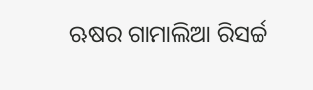ଋଷର ଗାମାଲିଆ ରିସର୍ଚ୍ଚ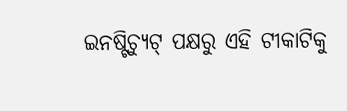ଇନଷ୍ଟିଚ୍ୟୁଟ୍ ପକ୍ଷରୁ ଏହି ଟୀକାଟିକୁ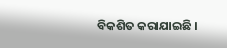ବିକଶିତ କରାଯାଇଛି ।